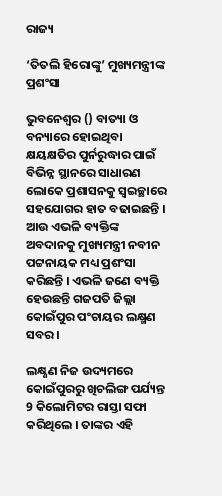ରାଜ୍ୟ

‘ତିତଲି ହିରୋଙ୍କୁ’ ମୁଖ୍ୟମନ୍ତ୍ରୀଙ୍କ ପ୍ରଶଂସା

ଭୁବନେଶ୍ବର () ବାତ୍ୟା ଓ ବନ୍ୟାରେ ହୋଇଥିବା କ୍ଷୟକ୍ଷତିର ପୁର୍ନରୁଦ୍ଧାର ପାଇଁ ବିଭିନ୍ନ ସ୍ଥାନରେ ସାଧାରଣ ଲୋକେ ପ୍ରଶାସନକୁ ସ୍ବଇଚ୍ଛାରେ ସହଯୋଗର ହାତ ବଢାଇଛନ୍ତି । ଆଉ ଏଭଳି ବ୍ୟକ୍ତିଙ୍କ ଅବଦାନକୁ ମୁଖ୍ୟମନ୍ତ୍ରୀ ନବୀନ ପଟ୍ଟନାୟକ ମଧ୍ୟ ପ୍ରଶଂସା କରିଛନ୍ତି । ଏଭଳି ଜଣେ ବ୍ୟକ୍ତି ହେଉଛନ୍ତି ଗଜପତି ଜିଲ୍ଲା କୋଇଁପୁର ପଂଚାୟର ଲକ୍ଷ୍ମଣ ସବର ।

ଲକ୍ଷ୍ଣଣ ନିଜ ଉଦ୍ୟମରେ କୋଇଁପୁରରୁ ଖିଚଲିଙ୍ଗ ପର୍ଯ୍ୟନ୍ତ 9 କିଲୋମିଟର ରାସ୍ତା ସଫା କରିଥିଲେ । ତାଙ୍କର ଏହି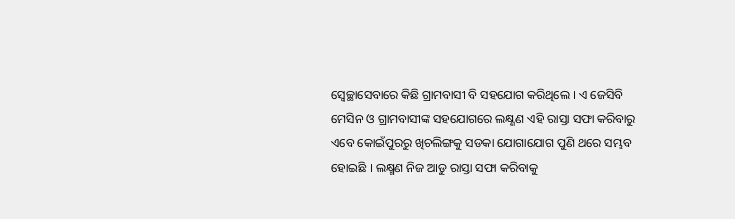ସ୍ବେଚ୍ଛାସେବାରେ କିଛି ଗ୍ରାମବାସୀ ବି ସହଯୋଗ କରିଥିଲେ । ଏ ଜେସିବି ମେସିନ ଓ ଗ୍ରାମବାସୀଙ୍କ ସହଯୋଗରେ ଲକ୍ଷ୍ଣଣ ଏହି ରାସ୍ତା ସଫା କରିବାରୁ ଏବେ କୋଇଁପୁରରୁ ଖିଚଲିଙ୍ଗକୁ ସଡକା ଯୋଗାଯୋଗ ପୁଣି ଥରେ ସମ୍ଭବ ହୋଇଛି । ଲକ୍ଷ୍ମଣ ନିଜ ଆଡୁ ରାସ୍ତା ସଫା କରିବାକୁ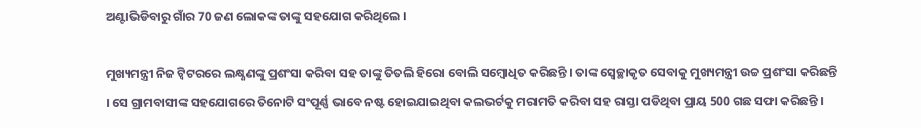ଅଣ୍ଟାଭିଡିବାରୁ ଗାଁର 70 ଜଣ ଲୋକଙ୍କ ତାଙ୍କୁ ସହଯୋଗ କରିଥିଲେ ।

ମୁଖ୍ୟମନ୍ତ୍ରୀ ନିଜ ଟ୍ବିଟରରେ ଲକ୍ଷ୍ଣଣଙ୍କୁ ପ୍ରଶଂସା କରିବା ସହ ତାଙ୍କୁ ତିତଲି ହିରୋ ବୋଲି ସମ୍ବୋଧିତ କରିଛନ୍ତି । ତାଙ୍କ ସ୍ବେଚ୍ଛାକୃତ ସେବାକୁ ମୁଖ୍ୟମନ୍ତ୍ରୀ ଉଚ୍ଚ ପ୍ରଶଂସା କରିଛନ୍ତି । ସେ ଗ୍ରାମବାସୀଙ୍କ ସହଯୋଗରେ ତିନୋଟି ସଂପୂର୍ଣ୍ଣ ଭାବେ ନଷ୍ଟ ହୋଇଯାଇଥିବା କଲଭର୍ଟକୁ ମରାମତି କରିବା ସହ ରାସ୍ତା ପଡିଥିବା ପ୍ରାୟ 500 ଗଛ ସଫା କରିଛନ୍ତି ।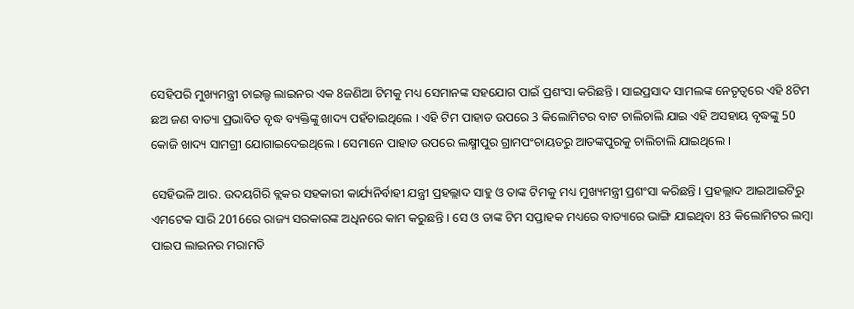ସେହିପରି ମୁଖ୍ୟମନ୍ତ୍ରୀ ଚାଇଲ୍ଡ ଲାଇନର ଏକ 8ଜଣିଆ ଟିମକୁ ମଧ୍ୟ ସେମାନଙ୍କ ସହଯୋଗ ପାଇଁ ପ୍ରଶଂସା କରିଛନ୍ତି । ସାଇପ୍ରସାଦ ସାମଲଙ୍କ ନେତୃତ୍ବରେ ଏହି 8ଟିମ ଛଅ ଜଣ ବାତ୍ୟା ପ୍ରଭାବିତ ବୃଦ୍ଧ ବ୍ୟକ୍ତିଙ୍କୁ ଖାଦ୍ୟ ପହଁଚାଇଥିଲେ । ଏହି ଟିମ ପାହାଡ ଉପରେ 3 କିଲୋମିଟର ବାଟ ଚାଲିଚାଲି ଯାଇ ଏହି ଅସହାୟ ବୃଦ୍ଧଙ୍କୁ 50 କୋଜି ଖାଦ୍ୟ ସାମଗ୍ରୀ ଯୋଗାଇଦେଇଥିଲେ । ସେମାନେ ପାହାଡ ଉପରେ ଲକ୍ଷ୍ମୀପୁର ଗ୍ରାମପଂଚାୟତରୁ ଆତଙ୍କପୁରକୁ ଚାଲିଚାଲି ଯାଇଥିଲେ ।

ସେହିଭଳି ଆର. ଉଦୟଗିରି ବ୍ଲକର ସହକାରୀ କାର୍ଯ୍ୟନିର୍ବାହୀ ଯନ୍ତ୍ରୀ ପ୍ରହଲ୍ଲାଦ ସାହୁ ଓ ତାଙ୍କ ଟିମକୁ ମଧ୍ୟ ମୁଖ୍ୟମନ୍ତ୍ରୀ ପ୍ରଶଂସା କରିଛନ୍ତି । ପ୍ରହଲ୍ଲାଦ ଆଇଆଇଟିରୁ ଏମଟେକ ସାରି 2016ରେ ରାଜ୍ୟ ସରକାରଙ୍କ ଅଧିନରେ କାମ କରୁଛନ୍ତି । ସେ ଓ ତାଙ୍କ ଟିମ ସପ୍ତାହକ ମଧ୍ୟରେ ବାତ୍ୟାରେ ଭାଙ୍ଗି ଯାଇଥିବା 83 କିଲୋମିଟର ଲମ୍ବା ପାଇପ ଲାଇନର ମରାମତି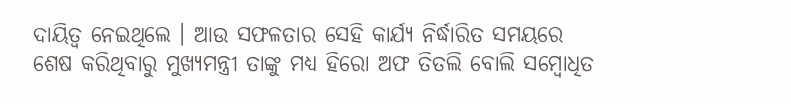ଦାୟିତ୍ବ ନେଇଥିଲେ । ଆଉ ସଫଳତାର ସେହି କାର୍ଯ୍ୟ ନିର୍ଦ୍ଧାରିତ ସମୟରେ ଶେଷ କରିଥିବାରୁ ମୁଖ୍ୟମନ୍ତ୍ରୀ ତାଙ୍କୁ ମଧ୍ୟ ହିରୋ ଅଫ ତିତଲି ବୋଲି ସମ୍ବୋଧିତ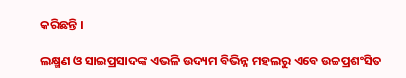କରିଛନ୍ତି ।

ଲକ୍ଷ୍ମଣ ଓ ସାଇପ୍ରସାଦଙ୍କ ଏଭଳି ଉଦ୍ୟମ ବିଭିନ୍ନ ମହଲରୁ ଏବେ ଉଚ୍ଚପ୍ରଶଂସିତ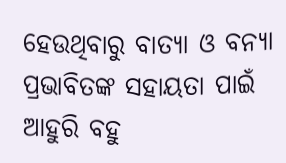ହେଉଥିବାରୁ ବାତ୍ୟା ଓ ବନ୍ୟା ପ୍ରଭାବିତଙ୍କ ସହାୟତା ପାଇଁ ଆହୁରି ବହୁ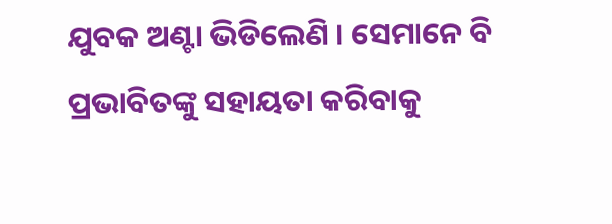ଯୁବକ ଅଣ୍ଟା ଭିଡିଲେଣି । ସେମାନେ ବି ପ୍ରଭାବିତଙ୍କୁ ସହାୟତା କରିବାକୁ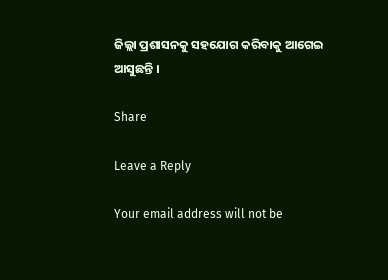ଜିଲ୍ଲା ପ୍ରଶାସନକୁ ସହଯୋଗ କରିବାକୁ ଆଗେଇ ଆସୁଛନ୍ତି ।

Share

Leave a Reply

Your email address will not be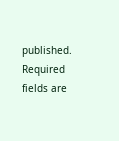published. Required fields are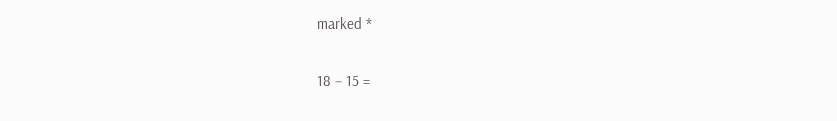marked *

18 − 15 =